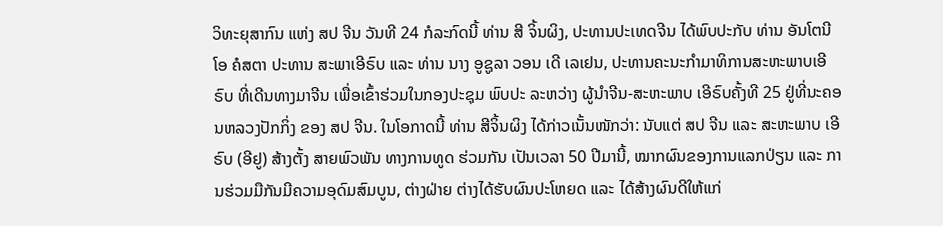ວິທະຍຸສາກົນ ແຫ່ງ ສປ ຈີນ ວັນທີ 24 ກໍລະກົດນີ້ ທ່ານ ສີ ຈິ້ນຜິງ, ປະທານປະເທດຈີນ ໄດ້ພົບປະກັບ ທ່ານ ອັນໂຕນີໂອ ຄໍສຕາ ປະທານ ສະພາເອີຣົບ ແລະ ທ່ານ ນາງ ອູຊູລາ ວອນ ເດີ ເລເຢນ, ປະທານຄະນະກຳມາທິການສະຫະພາບເອີຣົບ ທີ່ເດີນທາງມາຈີນ ເພື່ອເຂົ້າຮ່ວມໃນກອງປະຊຸມ ພົບປະ ລະຫວ່າງ ຜູ້ນຳຈີນ-ສະຫະພາບ ເອີຣົບຄັ້ງທີ 25 ຢູ່ທີ່ນະຄອນຫລວງປັກກິ່ງ ຂອງ ສປ ຈີນ. ໃນໂອກາດນີ້ ທ່ານ ສີຈິ້ນຜິງ ໄດ້ກ່າວເນັ້ນໜັກວ່າ: ນັບແຕ່ ສປ ຈີນ ແລະ ສະຫະພາບ ເອີຣົບ (ອີຢູ) ສ້າງຕັ້ງ ສາຍພົວພັນ ທາງການທູດ ຮ່ວມກັນ ເປັນເວລາ 50 ປີມານີ້, ໝາກຜົນຂອງການແລກປ່ຽນ ແລະ ການຮ່ວມມືກັນມີຄວາມອຸດົມສົມບູນ, ຕ່າງຝ່າຍ ຕ່າງໄດ້ຮັບຜົນປະໂຫຍດ ແລະ ໄດ້ສ້າງຜົນດີໃຫ້ແກ່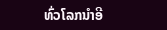ທົ່ວໂລກນຳອີ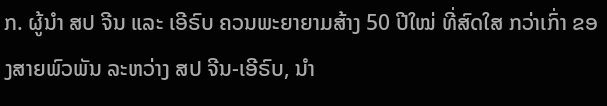ກ. ຜູ້ນຳ ສປ ຈີນ ແລະ ເອີຣົບ ຄວນພະຍາຍາມສ້າງ 50 ປີໃໝ່ ທີ່ສົດໃສ ກວ່າເກົ່າ ຂອງສາຍພົວພັນ ລະຫວ່າງ ສປ ຈີນ-ເອີຣົບ, ນຳ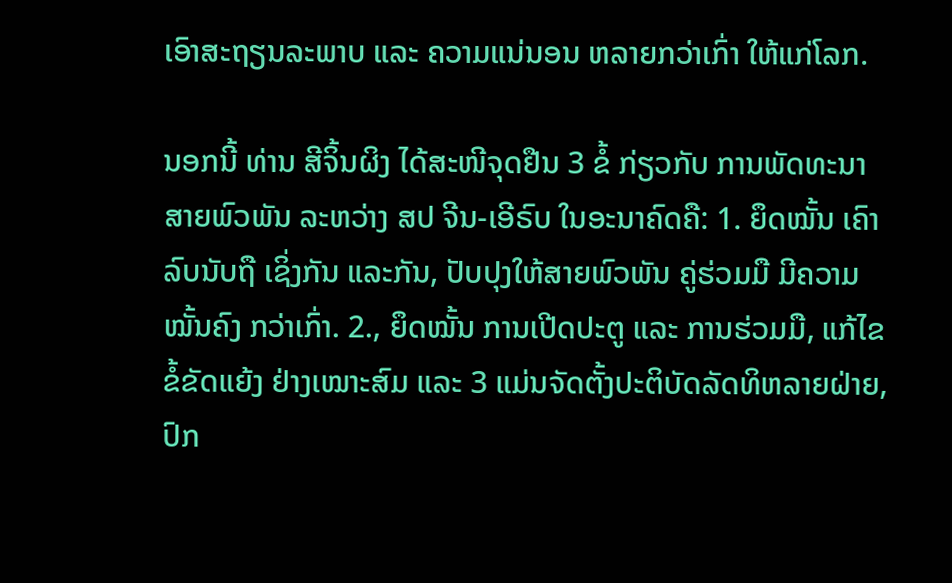ເອົາສະຖຽນລະພາບ ແລະ ຄວາມແນ່ນອນ ຫລາຍກວ່າເກົ່າ ໃຫ້ແກ່ໂລກ.

ນອກນີ້ ທ່ານ ສີຈິ້ນຜິງ ໄດ້ສະໜີຈຸດຢືນ 3 ຂໍ້ ກ່ຽວກັບ ການພັດທະນາ ສາຍພົວພັນ ລະຫວ່າງ ສປ ຈີນ-ເອີຣົບ ໃນອະນາຄົດຄື: 1. ຍຶດໝັ້ນ ເຄົາລົບນັບຖື ເຊິ່ງກັນ ແລະກັນ, ປັບປຸງໃຫ້ສາຍພົວພັນ ຄູ່ຮ່ວມມື ມີຄວາມໝັ້ນຄົງ ກວ່າເກົ່າ. 2., ຍຶດໝັ້ນ ການເປີດປະຕູ ແລະ ການຮ່ວມມື, ແກ້ໄຂຂໍ້ຂັດແຍ້ງ ຢ່າງເໝາະສົມ ແລະ 3 ແມ່ນຈັດຕັ້ງປະຕິບັດລັດທິຫລາຍຝ່າຍ, ປົກ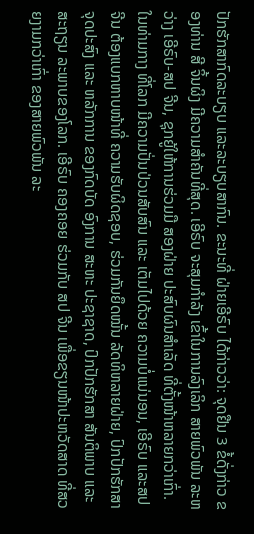ປັກຮັກສາກົດລະບຽບ ແລະລະບຽບສາກົນ. ຂະນະທີ່ ຝ່າຍເອີຣົບ ໄດ້ກ່າວວ່າ: ຈຸດຢືນ 3 ຂໍ້ດັ່ງກ່າວ ຂອງທ່ານ ສີ ຈິ້ນຜິງ ມີຄວາມສຳຄັນທີ່ສຸດ. ເອີຣົບ ຈະສຸມກຳລັງ ເຂົ້າໃນການລົງເລິກ ສາຍພົວພັນ ລະຫວ່າງ ເອີຣົບ-ສປ ຈີນ, ຊຸກຍູ້ໃຫ້ການຮ່ວມມື ສອງຝ່າຍ ປະສົບຜົນສຳເລັດ ທີ່ຕັ້ງໜ້າຫລາຍກວ່າເກົ່າ. ໃນທ່າມກາງ ທີ່ໂລກ ມີຄວາມປັ່ນປ່ວນສັບສົນ ແລະ ເຕັມໄປດ້ວຍ ຄວາມບໍ່ແນ່ນອນ, ເອີຣົບ ແລະສປ ຈີນ ຕ້ອງແບກຫາບໜ້າທີ່ ຄວາມຮັບຜິດຊອບ, ຮ່ວມກັນຍຶດໝັ້ນ ລັດທິຫລາຍຝ່າຍ, ປົກປັກຮັກສາ ຈຸດປະສົງ ແລະ ຫລັກການ ຂອງກົດບັດ ອົງການ ສະຫະ ປະຊາຊາດ, ປົກປັກຮັກສາ ສັນຕິພາບ ແລະ ສະຖຽນ ລະພາບຂອງໂລກ. ເອີຣົບ ຄອງຄອຍ ຮ່ວມກັບ ສປ ຈີນ ເພື່ອຂຽນໜ້າປະຫວັດສາດ ທີ່ສວຍງາມກວ່າເກົ່າ ຂອງສາຍພົວພັນ ລະ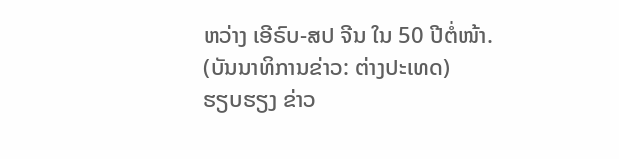ຫວ່າງ ເອີຣົບ-ສປ ຈີນ ໃນ 50 ປີຕໍ່ໜ້າ.
(ບັນນາທິການຂ່າວ: ຕ່າງປະເທດ)
ຮຽບຮຽງ ຂ່າວ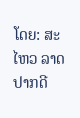ໂດຍ: ສະໄຫວ ລາດປາກດີ